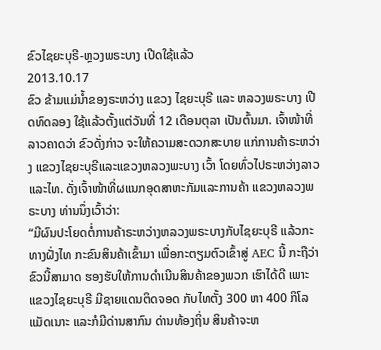ຂົວໄຊຍະບຸຣີ-ຫຼວງພຣະບາງ ເປີດໃຊ້ແລ້ວ
2013.10.17
ຂົວ ຂ້າມແມ່ນໍ້າຂອງຣະຫວ່າງ ແຂວງ ໄຊຍະບຸຣີ ແລະ ຫລວງພຣະບາງ ເປີດທົດລອງ ໃຊ້ແລ້ວຕັ້ງແຕ່ວັນທີ່ 12 ເດືອນຕຸລາ ເປັນຕົ້ນມາ. ເຈົ້າໜ້າທີ່ລາວຄາດວ່າ ຂົວດັ່ງກ່າວ ຈະໃຫ້ຄວາມສະດວກສະບາຍ ແກ່ການຄ້າຣະຫວ່າງ ແຂວງໄຊຍະບຸຣີແລະແຂວງຫລວງພະບາງ ເວົ້າ ໂດຍທົ່ວໄປຣະຫວ່າງລາວແລະໄທ. ດັ່ງເຈົ້າໜ້າທີ່ຜແນກອຸດສາຫະກັມແລະການຄ້າ ແຂວງຫລວງພຣະບາງ ທ່ານນຶ່ງເວົ້າວ່າ:
“ມີຜົນປະໂຍດຕໍ່ການຄ້າຣະຫວ່າງຫລວງພຣະບາງກັບໄຊຍະບຸຣີ ແລ້ວກະທາງຝັ່ງໄທ ກະຂົນສິນຄ້າເຂົ້າມາ ເພື່ອກະຕຽມຕົວເຂົ້າສູ່ AEC ນີ້ ກະຖືວ່າຂົວນີ້ສາມາດ ຮອງຮັບໃຫ້ການດໍາເນີນສິນຄ້າຂອງພວກ ເຮົາໄດ້ດີ ເພາະແຂວງໄຊຍະບຸຣີ ມີຊາຍແດນຕິດຈອດ ກັບໄທຕັ້ງ 300 ຫາ 400 ກິໂລແມັດເນາະ ແລະກໍມີດ່ານສາກົນ ດ່ານທ້ອງຖິ່ນ ສິນຄ້າຈະຫ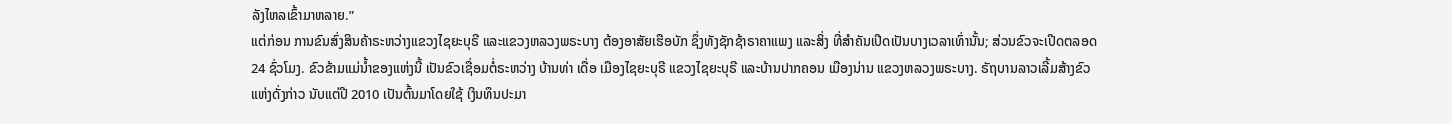ລັງໄຫລເຂົ້າມາຫລາຍ.”
ແຕ່ກ່ອນ ການຂົນສົ່ງສິນຄ້າຣະຫວ່າງແຂວງໄຊຍະບຸຣີ ແລະແຂວງຫລວງພຣະບາງ ຕ້ອງອາສັຍເຮືອບັກ ຊຶ່ງທັງຊັກຊ້າຣາຄາແພງ ແລະສິ່ງ ທີ່ສຳຄັນເປີດເປັນບາງເວລາເທົ່ານັ້ນ; ສ່ວນຂົວຈະເປີດຕລອດ 24 ຊົ່ວໂມງ. ຂົວຂ້າມແມ່ນໍ້າຂອງແຫ່ງນີ້ ເປັນຂົວເຊື່ອມຕໍ່ຣະຫວ່າງ ບ້ານທ່າ ເດື່ອ ເມືອງໄຊຍະບຸຣີ ແຂວງໄຊຍະບຸຣີ ແລະບ້ານປາກຄອນ ເມືອງນ່ານ ແຂວງຫລວງພຣະບາງ. ຣັຖບານລາວເລີ້ມສ້າງຂົວ ແຫ່ງດັ່ງກ່າວ ນັບແຕ່ປີ 2010 ເປັນຕົ້ນມາໂດຍໃຊ້ ເງິນທຶນປະມາ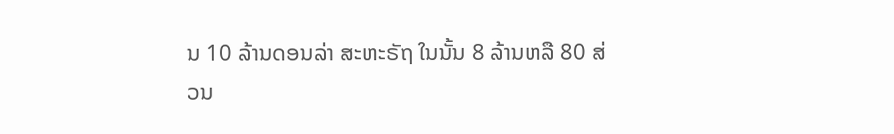ນ 10 ລ້ານດອນລ່າ ສະຫະຣັຖ ໃນນັ້ນ 8 ລ້ານຫລື 80 ສ່ວນ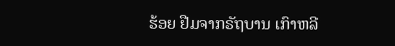ຮ້ອຍ ຢືມຈາກຣັຖບານ ເກົາຫລີ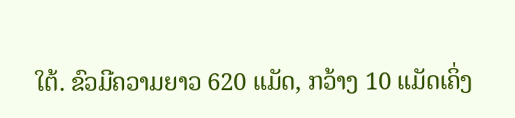ໃຕ້. ຂົວມີຄວາມຍາວ 620 ແມັດ, ກວ້າງ 10 ແມັດເຄິ່ງ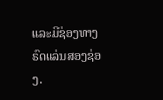ແລະມີຊ່ອງທາງຣົດແລ່ນສອງຊ່ອງ.